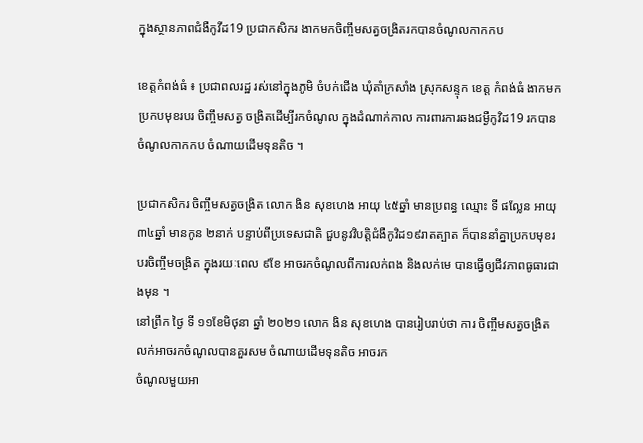ក្នុងស្ថានភាពជំងឺកូវីដ19 ប្រជាកសិករ ងាកមកចិញ្ចឹមសត្វចង្រិតរកបានចំណូលកាកកប

ខេត្តកំពង់ធំ ៖ ប្រជាពលរដ្ឋ រស់នៅក្នុងភូមិ ចំបក់ជើង ឃុំតាំក្រសាំង ស្រុកសន្ទុក ខេត្ត កំពង់ធំ ងាកមកប្រកបមុខរបរ ចិញ្ចឹមសត្វ ចង្រិតដើម្បីរកចំណូល ក្នុងដំណាក់កាល ការពារការឆងជម្ងឺកូវិដ19 រកបានចំណូលកាកកប ចំណាយដើមទុនតិច ។

ប្រជាកសិករ ចិញ្ចឹមសត្វចង្រិត លោក ងិន សុខហេង អាយុ ៤៥ឆ្នាំ មានប្រពន្ធ ឈ្មោះ ទី ផល្លែន អាយុ ៣៤ឆ្នាំ មានកូន ២នាក់ បន្ទាប់ពីប្រទេសជាតិ ជួបនូវវិបត្តិជំងឺកូវិដ១៩រាតត្បាត ក៏បាននាំគ្នាប្រកបមុខរបរចិញ្ចឹមចង្រិត ក្នុងរយៈពេល ៩ខែ អាចរកចំណូលពីការលក់ពង និងលក់មេ បានធ្វើឲ្យជីវភាពធូធារជាងមុន ។
នៅព្រឹក ថ្ងៃ ទី ១១ខែមិថុនា ឆ្នាំ ២០២១ លោក ងិន សុខហេង បានរៀបរាប់ថា ការ ចិញ្ចឹមសត្វចង្រិតលក់អាចរកចំណូលបានគួរសម ចំណាយដើមទុនតិច អាចរក
ចំណូលមួយអា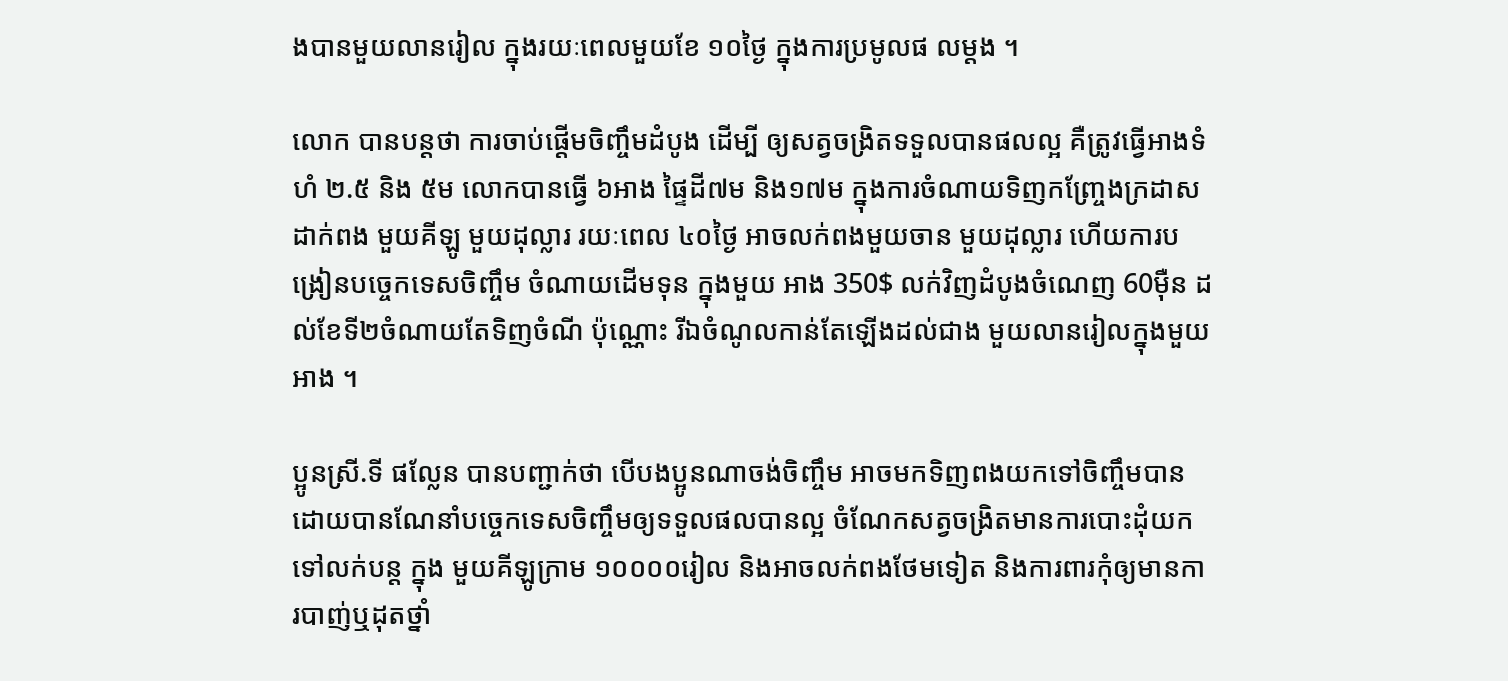ងបានមួយលានរៀល ក្នុងរយៈពេលមួយខែ ១០ថ្ងៃ ក្នុងការប្រមូលផ លម្តង ។

លោក បានបន្តថា ការចាប់ផ្តើមចិញ្ចឹមដំបូង ដើម្បី ឲ្យសត្វចង្រិតទទួលបានផលល្អ គឺត្រូវធ្វើអាងទំហំ ២.៥ និង ៥ម លោកបានធ្វើ ៦អាង ផ្ទៃដី៧ម និង១៧ម ក្នុងការចំណាយទិញកញ្ច្រែងក្រដាសដាក់ពង មួយគីឡូ មួយដុល្លារ រយៈពេល ៤០ថ្ងៃ អាចលក់ពងមួយចាន មួយដុល្លារ ហើយការបង្រៀនបច្ចេកទេសចិញ្ចឹម ចំណាយដើមទុន ក្នុងមួយ អាង 350$ លក់វិញដំបូងចំណេញ 60ម៉ឺន ដល់ខែទី២ចំណាយតែទិញចំណី ប៉ុណ្ណោះ រីឯចំណូលកាន់តែឡើងដល់ជាង មួយលានរៀលក្នុងមួយ អាង ។

ប្អូនស្រី.ទី ផល្លែន បានបញ្ជាក់ថា បើបងប្អូនណាចង់ចិញ្ចឹម អាចមកទិញពងយកទៅចិញ្ចឹមបាន ដោយបានណែនាំបច្ចេកទេសចិញ្ចឹមឲ្យទទួលផលបានល្អ ចំណែកសត្វចង្រិតមានការបោះដុំយកទៅលក់បន្ត ក្នុង មួយគីឡូក្រាម ១០០០០រៀល និងអាចលក់ពងថែមទៀត និងការពារកុំឲ្យមានការបាញ់ឬដុតថ្នាំ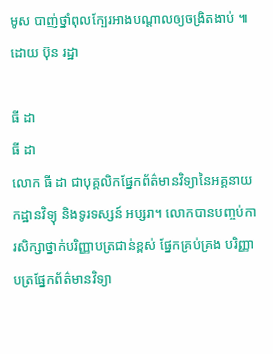មូស បាញ់ថ្នាំពុលក្បែរអាងបណ្តាលឲ្យចង្រិតងាប់ ៕ ដោយ ប៊ុន រដ្ឋា

ធី ដា
ធី ដា
លោក ធី ដា ជាបុគ្គលិកផ្នែកព័ត៌មានវិទ្យានៃអគ្គនាយកដ្ឋានវិទ្យុ និងទូរទស្សន៍ អប្សរា។ លោកបានបញ្ចប់ការសិក្សាថ្នាក់បរិញ្ញាបត្រជាន់ខ្ពស់ ផ្នែកគ្រប់គ្រង បរិញ្ញាបត្រផ្នែកព័ត៌មានវិទ្យា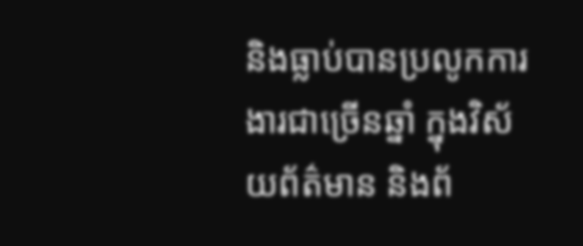និងធ្លាប់បានប្រលូកការងារជាច្រើនឆ្នាំ ក្នុងវិស័យព័ត៌មាន និងព័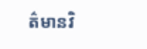ត៌មានវិ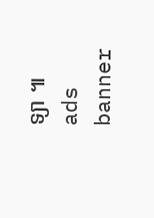ទ្យា ៕
ads banner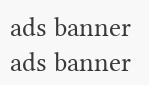ads banner
ads banner